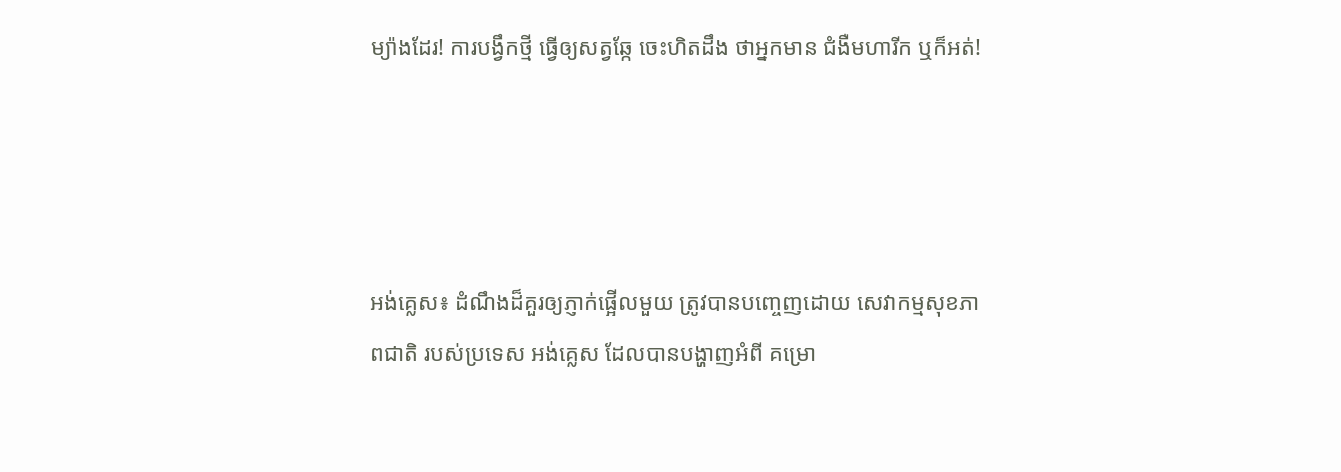ម្យ៉ាងដែរ! ការបង្វឹកថ្មី ធ្វើឲ្យសត្វឆ្កែ ចេះហិតដឹង ថាអ្នកមាន ជំងឺមហារីក ឬក៏អត់!




អង់គ្លេស៖ ដំណឹងដ៏គួរឲ្យភ្ញាក់ផ្អើលមួយ ត្រូវបានបញ្ចេញដោយ សេវាកម្មសុខភាពជាតិ របស់ប្រទេស អង់គ្លេស ដែលបានបង្ហាញអំពី គម្រោ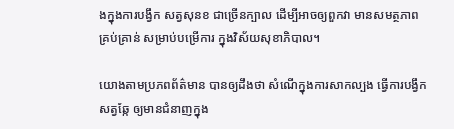ងក្នុងការបង្វឹក សត្វសុនខ ជាច្រើនក្បាល ដើម្បីអាចឲ្យពួកវា មានសមត្ថភាព គ្រប់គ្រាន់ សម្រាប់បម្រើការ ក្នុងវិស័យសុខាភិបាល។

យោងតាមប្រភពព័ត៌មាន បានឲ្យដឹងថា សំណើក្នុងការសាកល្បង ធ្វើការបង្វឹកសត្វឆ្កែ ឲ្យមានជំនាញក្នុង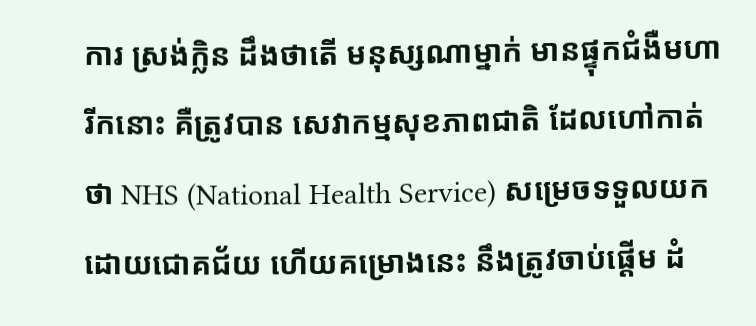ការ ស្រង់ក្លិន ដឹងថាតើ មនុស្សណាម្នាក់ មានផ្ទុកជំងឺមហារីកនោះ គឺត្រូវបាន សេវាកម្មសុខភាពជាតិ ដែលហៅកាត់ ថា NHS (National Health Service) សម្រេចទទួលយក ដោយជោគជ័យ ហើយគម្រោងនេះ នឹងត្រូវចាប់ផ្តើម ដំ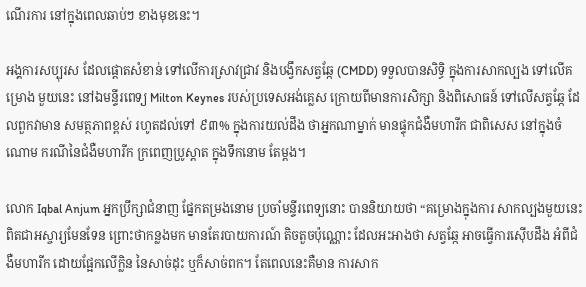ណើរការ នៅក្នុងពេលឆាប់ៗ ខាងមុខនេះ។

អង្គការសប្បុរស ដែលផ្តោតសំខាន់ ទៅលើការស្រាវជ្រាវ និងបង្វឹកសត្វឆ្កែ (CMDD) ទទួលបានសិទ្ធិ ក្នុងការសាកល្បង ទៅលើគម្រោង មួយនេះ នៅឯមន្ទីរពេទ្យ Milton Keynes របស់ប្រទេសអង់គ្លេស ក្រោយពីមានការសិក្សា និងពិសោធន៍ ទៅលើសត្វឆ្កែ ដែលពួកវាមាន សមត្ថភាពខ្ពស់ រហូតដល់ទៅ ៩៣% ក្នុងការយល់ដឹង ថាអ្នកណាម្នាក់ មានផ្ទុកជំងឺមហារីក ជាពិសេស នៅក្នុងចំណោម ករណីនៃជំងឺមហារីក ក្រពេញប្រូស្តាត ក្នុងទឹកនោម តែម្តង។

លោក Iqbal Anjum អ្នកប្រឹក្សាជំនាញ ផ្នែកតម្រងនោម ប្រចាំមន្ទីរពេទ្យនោះ បាននិយាយថា “គម្រោងក្នុងការ សាកល្បងមួយនេះ ពិតជាអស្ចារ្យមែនទែន ព្រោះថាកន្លងមក មានតែរបាយការណ៍ តិចតួចប៉ុណ្ណោះ ដែលអះអាងថា សត្វឆ្កែ អាចធ្វើការស៊ើបដឹង អំពីជំងឺមហារីក ដោយផ្អែកលើក្លិន នៃសាច់ដុះ ឬក៏សាច់ពក។ តែពេលនេះគឺមាន ការសាក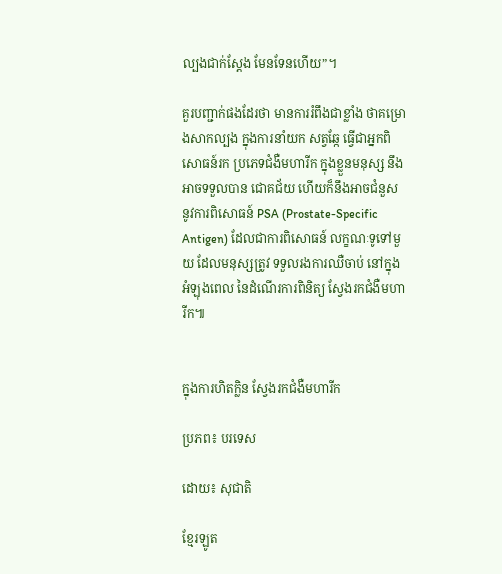ល្បងជាក់ស្តែង មែនទែនហើយ”។

គួរបញ្ជាក់ផងដែរថា មានការរំពឹងជាខ្លាំង ថាគម្រោងសាកល្បង ក្នុងការនាំយក សត្វឆ្កែ ធ្វើជាអ្នកពិសោធន៍រក ប្រភេទជំងឺមហារីក ក្នុងខ្លួនមនុស្ស នឹងអាចទទួលបាន ជោគជ័យ ហើយក៏នឹងអាចជំនួស នូវការពិសោធន៍ PSA (Prostate-Specific Antigen) ដែលជាការពិសោធន៍ លក្ខណៈទូទៅមួយ ដែលមនុស្សត្រូវ ទទួលរងការឈឺចាប់ នៅក្នុងអំឡុងពេល នៃដំណើរការពិនិត្យ ស្វែងរកជំងឺមហារីក៕


ក្នុងការហិតក្លិន ស្វែងរកជំងឺមហារីក

ប្រភព៖ បរទេស

ដោយ៖ សុជាតិ

ខ្មែរឡូត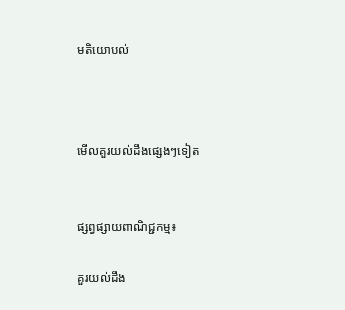មតិយោបល់



មើលគួរយល់ដឹងផ្សេងៗទៀត


ផ្សព្វផ្សាយពាណិជ្ជកម្ម៖

គួរយល់ដឹង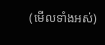(មើលទាំងអស់)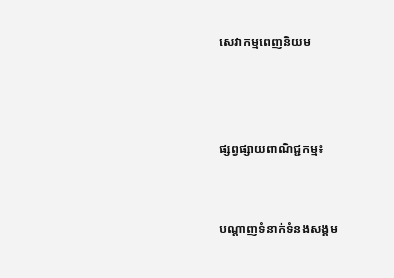សេវាកម្មពេញនិយម



ផ្សព្វផ្សាយពាណិជ្ជកម្ម៖


បណ្តាញទំនាក់ទំនងសង្គម